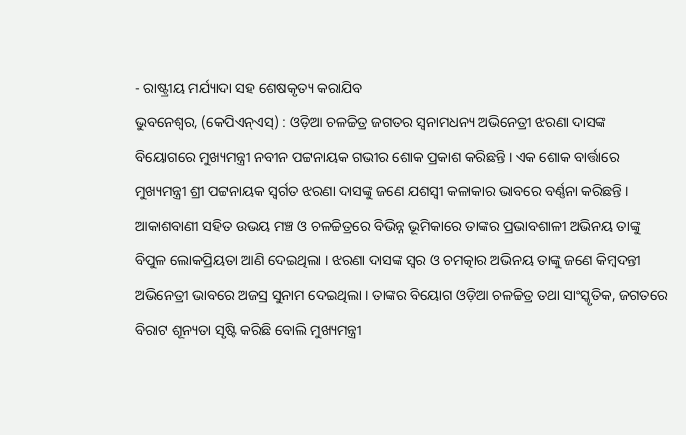- ରାଷ୍ଟ୍ରୀୟ ମର୍ଯ୍ୟାଦା ସହ ଶେଷକୃତ୍ୟ କରାଯିବ
ଭୁବନେଶ୍ୱର, (କେପିଏନ୍ଏସ୍) : ଓଡ଼ିଆ ଚଳଚ୍ଚିତ୍ର ଜଗତର ସ୍ୱନାମଧନ୍ୟ ଅଭିନେତ୍ରୀ ଝରଣା ଦାସଙ୍କ ବିୟୋଗରେ ମୁଖ୍ୟମନ୍ତ୍ରୀ ନବୀନ ପଟ୍ଟନାୟକ ଗଭୀର ଶୋକ ପ୍ରକାଶ କରିଛନ୍ତି । ଏକ ଶୋକ ବାର୍ତ୍ତାରେ ମୁଖ୍ୟମନ୍ତ୍ରୀ ଶ୍ରୀ ପଟ୍ଟନାୟକ ସ୍ଵର୍ଗତ ଝରଣା ଦାସଙ୍କୁ ଜଣେ ଯଶସ୍ୱୀ କଳାକାର ଭାବରେ ବର୍ଣ୍ଣନା କରିଛନ୍ତି । ଆକାଶବାଣୀ ସହିତ ଉଭୟ ମଞ୍ଚ ଓ ଚଳଚ୍ଚିତ୍ରରେ ବିଭିନ୍ନ ଭୂମିକାରେ ତାଙ୍କର ପ୍ରଭାବଶାଳୀ ଅଭିନୟ ତାଙ୍କୁ ବିପୁଳ ଲୋକପ୍ରିୟତା ଆଣି ଦେଇଥିଲା । ଝରଣା ଦାସଙ୍କ ସ୍ଵର ଓ ଚମତ୍କାର ଅଭିନୟ ତାଙ୍କୁ ଜଣେ କିମ୍ବଦନ୍ତୀ ଅଭିନେତ୍ରୀ ଭାବରେ ଅଜସ୍ର ସୁନାମ ଦେଇଥିଲା । ତାଙ୍କର ବିୟୋଗ ଓଡ଼ିଆ ଚଳଚ୍ଚିତ୍ର ତଥା ସାଂସ୍କୃତିକ, ଜଗତରେ ବିରାଟ ଶୂନ୍ୟତା ସୃଷ୍ଟି କରିଛି ବୋଲି ମୁଖ୍ୟମନ୍ତ୍ରୀ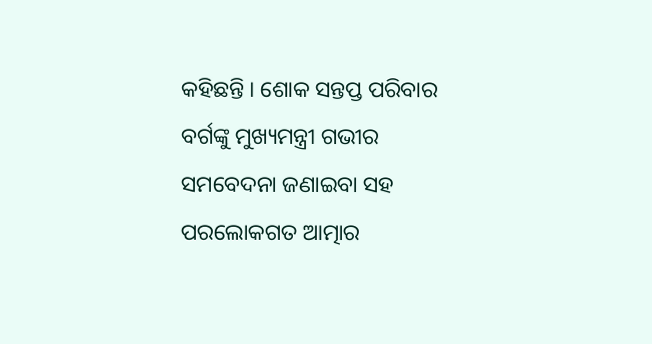କହିଛନ୍ତି । ଶୋକ ସନ୍ତପ୍ତ ପରିବାର ବର୍ଗଙ୍କୁ ମୁଖ୍ୟମନ୍ତ୍ରୀ ଗଭୀର ସମବେଦନା ଜଣାଇବା ସହ ପରଲୋକଗତ ଆତ୍ମାର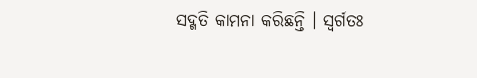ସଦ୍ଗତି କାମନା କରିଛନ୍ତି । ସ୍ଵର୍ଗତଃ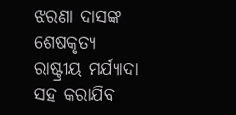ଝରଣା ଦାସଙ୍କ ଶେଷକୃତ୍ୟ ରାଷ୍ଟ୍ରୀୟ ମର୍ଯ୍ୟାଦା ସହ କରାଯିବ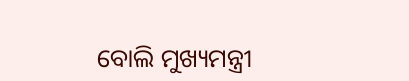ବୋଲି ମୁଖ୍ୟମନ୍ତ୍ରୀ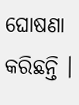ଘୋଷଣା କରିଛନ୍ତି ।